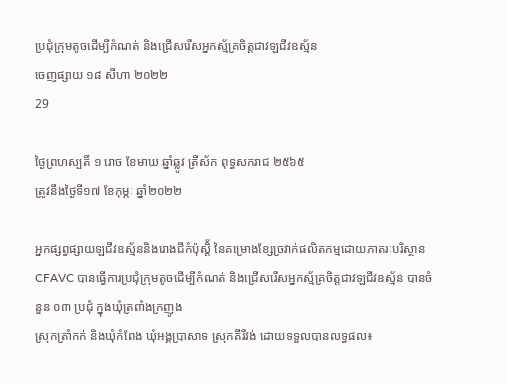ប្រជុំក្រុមតូចដើម្បីកំណត់ និងជ្រើសរើសអ្នកស្ម័គ្រចិត្តជាវឡជីវឧស័្មន
ចេញផ្សាយ ១៨ សីហា ២០២២
29

ថ្ងៃព្រហស្បតិ៍ ១ រោច ខែមាឃ ឆ្នាំឆ្លូវ ត្រីស័ក ពុទ្ធសករាជ ២៥៦៥
ត្រូវនឹងថ្ងៃទី១៧ ខែកុម្ភៈ ឆ្នាំ២០២២

អ្នកផ្សព្វផ្សាយឡជីវឧស្ម័ននិងរោងជីកំប៉ុស្តិ័ នៃគម្រោងខ្សែច្រវាក់ផលិតកម្មដោយភាតរៈបរិស្ថាន CFAVC បានធ្វើការប្រជុំក្រុមតូចដើម្បីកំណត់ និងជ្រើសរើសអ្នកស្ម័គ្រចិត្តជាវឡជីវឧស័្មន បានចំនួន ០៣ ប្រជុំ ក្នុងឃុំត្រពាំងក្រញូង
ស្រុកត្រាំកក់ និងឃុំកំពែង ឃុំអង្គប្រាសាទ ស្រុកគីរីវង់ ដោយទទួលបានលទ្ធផល៖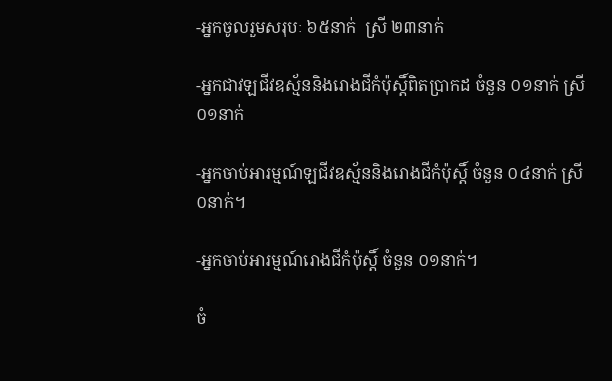-អ្នកចូលរួមសរុបៈ ៦៥នាក់  ស្រី ២៣នាក់

-អ្នកជាវឡជីវឧស្ម័ននិងរោងជីកំប៉ុស្តិ៍ពិតប្រាកដ ចំនួន ០១នាក់ ស្រី ០១នាក់

-អ្នកចាប់អារម្មណ៍ឡជីវឧស្ម័ននិងរោងជីកំប៉ុស្តិ៍ ចំនួន ០៤នាក់ ស្រី ០នាក់។

-អ្នកចាប់អារម្មណ៍រោងជីកំប៉ុស្តិ៍ ចំនួន ០១នាក់។

ចំ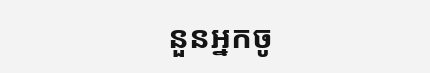នួនអ្នកចូ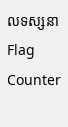លទស្សនា
Flag Counter